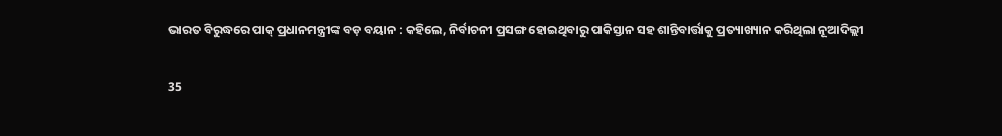ଭାରତ ବିରୁଦ୍ଧରେ ପାକ୍ ପ୍ରଧାନମନ୍ତ୍ରୀଙ୍କ ବଡ଼ ବୟାନ : କହିଲେ, ନିର୍ବାଚନୀ ପ୍ରସଙ୍ଗ ହୋଇଥିବାରୁ ପାକିସ୍ତାନ ସହ ଶାନ୍ତିବାର୍ତ୍ତାକୁ ପ୍ରତ୍ୟାଖ୍ୟାନ କରିଥିଲା ନୂଆଦିଲ୍ଲୀ

35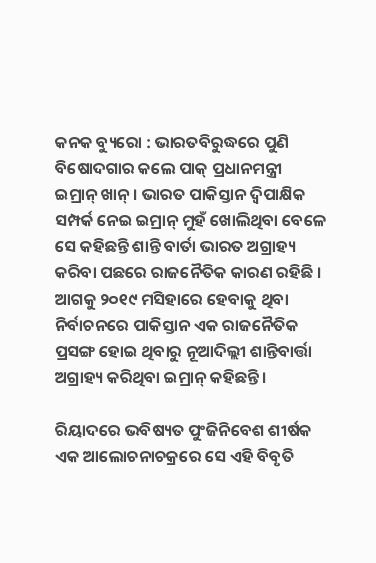କନକ ବ୍ୟୁରୋ : ଭାରତବିରୁଦ୍ଧରେ ପୁଣି ବିଷୋଦଗାର କଲେ ପାକ୍ ପ୍ରଧାନମନ୍ତ୍ରୀ ଇମ୍ରାନ୍ ଖାନ୍ । ଭାରତ ପାକିସ୍ତାନ ଦ୍ୱିପାକ୍ଷିକ ସମ୍ପର୍କ ନେଇ ଇମ୍ରାନ୍ ମୁହଁ ଖୋଲିଥିବା ବେଳେ ସେ କହିଛନ୍ତି ଶାନ୍ତି ବାର୍ତା ଭାରତ ଅଗ୍ରାହ୍ୟ କରିବା ପଛରେ ରାଜନୈତିକ କାରଣ ରହିଛି । ଆଗକୁ ୨୦୧୯ ମସିହାରେ ହେବାକୁ ଥିବା ନିର୍ବାଚନରେ ପାକିସ୍ତାନ ଏକ ରାଜନୈତିକ ପ୍ରସଙ୍ଗ ହୋଇ ଥିବାରୁ ନୂଆଦିଲ୍ଲୀ ଶାନ୍ତିବାର୍ତ୍ତା ଅଗ୍ରାହ୍ୟ କରିଥିବା ଇମ୍ରାନ୍ କହିଛନ୍ତି ।

ରିୟାଦରେ ଭବିଷ୍ୟତ ପୁଂଜିନିବେଶ ଶୀର୍ଷକ ଏକ ଆଲୋଚନାଚକ୍ରରେ ସେ ଏହି ବିବୃତି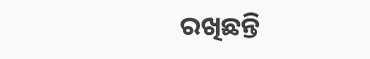ରଖିଛନ୍ତି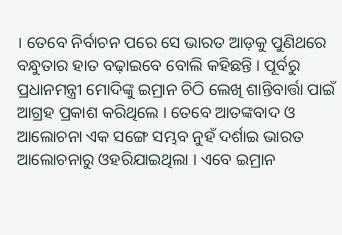। ତେବେ ନିର୍ବାଚନ ପରେ ସେ ଭାରତ ଆଡ଼କୁ ପୁଣିଥରେ ବନ୍ଧୁତାର ହାତ ବଢ଼ାଇବେ ବୋଲି କହିଛନ୍ତି । ପୂର୍ବରୁ ପ୍ରଧାନମନ୍ତ୍ରୀ ମୋଦିଙ୍କୁ ଇମ୍ରାନ ଚିଠି ଲେଖି ଶାନ୍ତିବାର୍ତ୍ତା ପାଇଁ ଆଗ୍ରହ ପ୍ରକାଶ କରିଥିଲେ । ତେବେ ଆତଙ୍କବାଦ ଓ ଆଲୋଚନା ଏକ ସଙ୍ଗେ ସମ୍ଭବ ନୁହଁ ଦର୍ଶାଇ ଭାରତ ଆଲୋଚନାରୁ ଓହରିଯାଇଥିଲା । ଏବେ ଇମ୍ରାନ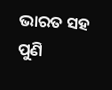ଭାରତ ସହ ପୁଣି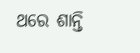ଥରେ ଶାନ୍ତି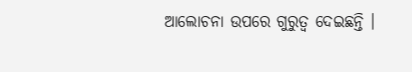ଆଲୋଚନା ଉପରେ ଗୁରୁତ୍ୱ ଦେଇଛନ୍ତି ।